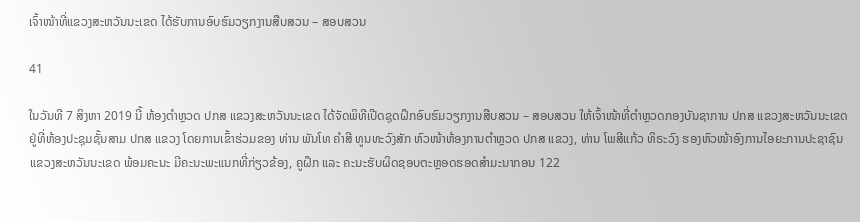ເຈົ້າໜ້າທີ່ແຂວງສະຫວັນນະເຂດ ໄດ້ຮັບການອົບຮົມວຽກງານສືບສວນ – ສອບສວນ

41

ໃນວັນທີ 7 ສິງຫາ 2019 ນີ້ ຫ້ອງຕຳຫຼວດ ປກສ ແຂວງສະຫວັນນະເຂດ ໄດ້ຈັດພິທີເປີດຊຸດຝຶກອົບຮົມວຽກງານສືບສວນ – ສອບສວນ ໃຫ້ເຈົ້າໜ້າທີ່ຕຳຫຼວດກອງບັນຊາການ ປກສ ແຂວງສະຫວັນນະເຂດ ຢູ່ທີ່ຫ້ອງປະຊຸມຊັ້ນສາມ ປກສ ແຂວງ ໂດຍການເຂົ້າຮ່ວມຂອງ ທ່ານ ພັນໂທ ຄຳສີ ທູນທະວົງສັກ ຫົວໜ້າຫ້ອງການຕຳຫຼວດ ປກສ ແຂວງ, ທ່ານ ໂພສີແກ້ວ ທິຣະວົງ ຮອງຫົວໜ້າອົງການໄອຍະການປະຊາຊົນ ແຂວງສະຫວັນນະເຂດ ພ້ອມຄະນະ ມີຄະນະພະແນກທີ່ກ່ຽວຂ້ອງ, ຄູຝຶກ ແລະ ຄະນະຮັບຜິດຊອບຕະຫຼອດຮອດສຳມະນາກອນ 122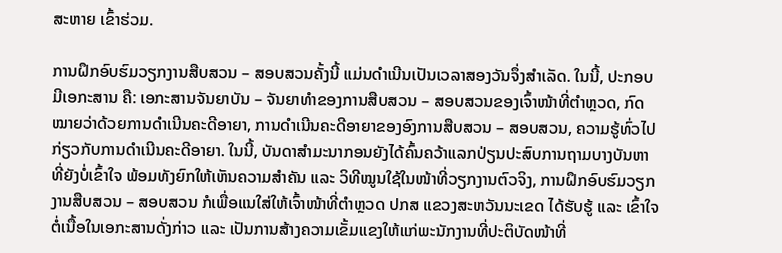ສະຫາຍ ເຂົ້າຮ່ວມ.

ການຝຶກອົບຮົມວຽກງານສືບສວນ – ສອບສວນຄັ້ງນີ້ ແມ່ນດຳເນີນເປັນເວລາສອງວັນຈຶ່ງສຳເລັດ. ໃນນີ້, ປະກອບມີເອກະສານ ຄື: ເອກະສານຈັນຍາບັນ – ຈັນຍາທຳຂອງການສືບສວນ – ສອບສວນຂອງເຈົ້າໜ້າທີ່ຕຳຫຼວດ, ກົດໝາຍວ່າດ້ວຍການດຳເນີນຄະດີອາຍາ, ການດຳເນີນຄະດີອາຍາຂອງອົງການສືບສວນ – ສອບສວນ, ຄວາມຮູ້ທົ່ວໄປກ່ຽວກັບການດຳເນີນຄະດີອາຍາ. ໃນນີ້, ບັນດາສຳມະນາກອນຍັງໄດ້ຄົ້ນຄວ້າແລກປ່ຽນປະສົບການຖາມບາງບັນຫາທີ່ຍັງບໍ່ເຂົ້າໃຈ ພ້ອມທັງຍົກໃຫ້ເຫັນຄວາມສຳຄັນ ແລະ ວິທີໝູນໃຊ້ໃນໜ້າທີ່ວຽກງານຕົວຈິງ, ການຝຶກອົບຮົມວຽກງານສືບສວນ – ສອບສວນ ກໍເພື່ອແນໃສ່ໃຫ້ເຈົ້າໜ້າທີ່ຕຳຫຼວດ ປກສ ແຂວງສະຫວັນນະເຂດ ໄດ້ຮັບຮູ້ ແລະ ເຂົ້າໃຈຕໍ່ເນື້ອໃນເອກະສານດັ່ງກ່າວ ແລະ ເປັນການສ້າງຄວາມເຂັ້ມແຂງໃຫ້ແກ່ພະນັກງານທີ່ປະຕິບັດໜ້າທີ່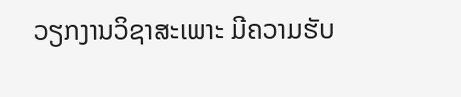ວຽກງານວິຊາສະເພາະ ມີຄວາມຮັບ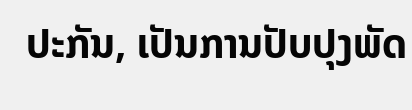ປະກັນ, ເປັນການປັບປຸງພັດ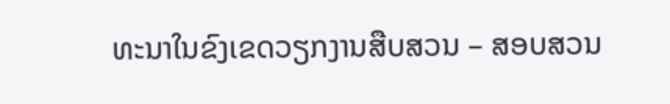ທະນາໃນຂົງເຂດວຽກງານສືບສວນ – ສອບສວນ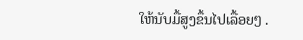ໃຫ້ນັບມື້ສູງຂຶ້ນໄປເລື້ອຍໆ .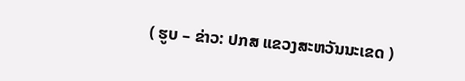( ຮູບ – ຂ່າວ: ປກສ ແຂວງສະຫວັນນະເຂດ )